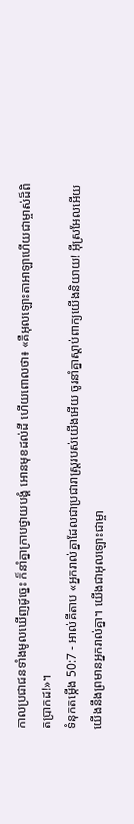កាលប្រជាជនទាំងមូលឃើញដូច្នេះ ក៏នាំគ្នាក្រាបថ្វាយបង្គំ អោនមុខដល់ដី ហើយពោលថា៖ «គឺអុលឡោះតាអាឡាហើយជាម្ចាស់ដ៏ពិតប្រាកដ!»។
ទំនុកតម្កើង 50:7 - អាល់គីតាប «អ្នករាល់គ្នាដែលជាប្រជារាស្ដ្ររបស់យើងអើយ ចូរនាំគ្នាស្ដាប់ពាក្យយើងនិយាយ! អ៊ីស្រអែលអើយ យើងនឹងព្រមានអ្នករាល់គ្នា។ យើងជាអុលឡោះជាម្ចា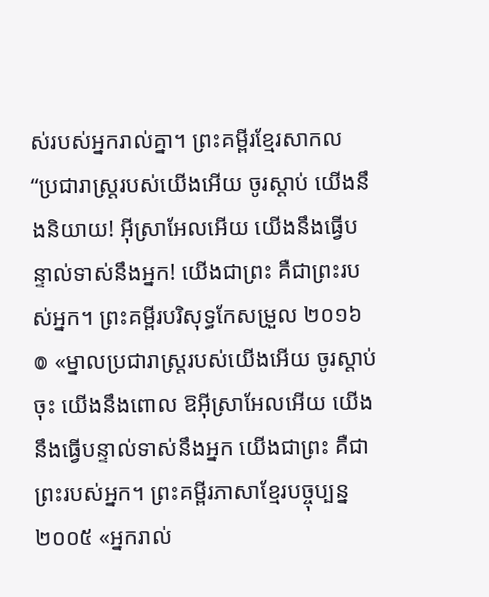ស់របស់អ្នករាល់គ្នា។ ព្រះគម្ពីរខ្មែរសាកល “ប្រជារាស្ត្ររបស់យើងអើយ ចូរស្ដាប់ យើងនឹងនិយាយ! អ៊ីស្រាអែលអើយ យើងនឹងធ្វើបន្ទាល់ទាស់នឹងអ្នក! យើងជាព្រះ គឺជាព្រះរបស់អ្នក។ ព្រះគម្ពីរបរិសុទ្ធកែសម្រួល ២០១៦ ៙ «ម្នាលប្រជារាស្ត្ររបស់យើងអើយ ចូរស្តាប់ចុះ យើងនឹងពោល ឱអ៊ីស្រាអែលអើយ យើងនឹងធ្វើបន្ទាល់ទាស់នឹងអ្នក យើងជាព្រះ គឺជាព្រះរបស់អ្នក។ ព្រះគម្ពីរភាសាខ្មែរបច្ចុប្បន្ន ២០០៥ «អ្នករាល់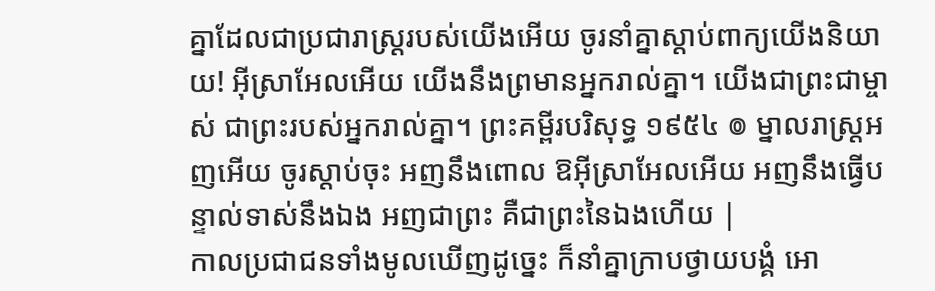គ្នាដែលជាប្រជារាស្ដ្ររបស់យើងអើយ ចូរនាំគ្នាស្ដាប់ពាក្យយើងនិយាយ! អ៊ីស្រាអែលអើយ យើងនឹងព្រមានអ្នករាល់គ្នា។ យើងជាព្រះជាម្ចាស់ ជាព្រះរបស់អ្នករាល់គ្នា។ ព្រះគម្ពីរបរិសុទ្ធ ១៩៥៤ ៙ ម្នាលរាស្ត្រអញអើយ ចូរស្តាប់ចុះ អញនឹងពោល ឱអ៊ីស្រាអែលអើយ អញនឹងធ្វើបន្ទាល់ទាស់នឹងឯង អញជាព្រះ គឺជាព្រះនៃឯងហើយ |
កាលប្រជាជនទាំងមូលឃើញដូច្នេះ ក៏នាំគ្នាក្រាបថ្វាយបង្គំ អោ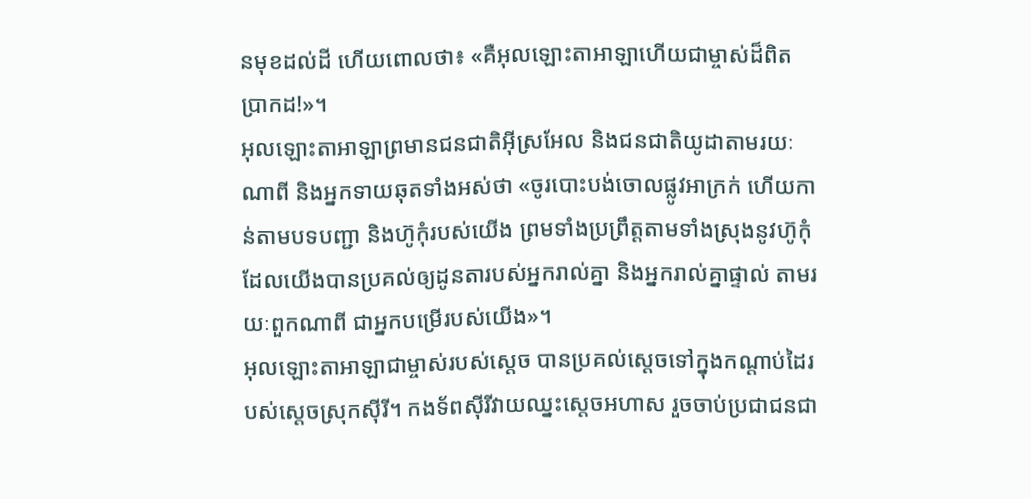នមុខដល់ដី ហើយពោលថា៖ «គឺអុលឡោះតាអាឡាហើយជាម្ចាស់ដ៏ពិតប្រាកដ!»។
អុលឡោះតាអាឡាព្រមានជនជាតិអ៊ីស្រអែល និងជនជាតិយូដាតាមរយៈណាពី និងអ្នកទាយឆុតទាំងអស់ថា «ចូរបោះបង់ចោលផ្លូវអាក្រក់ ហើយកាន់តាមបទបញ្ជា និងហ៊ូកុំរបស់យើង ព្រមទាំងប្រព្រឹត្តតាមទាំងស្រុងនូវហ៊ូកុំ ដែលយើងបានប្រគល់ឲ្យដូនតារបស់អ្នករាល់គ្នា និងអ្នករាល់គ្នាផ្ទាល់ តាមរយៈពួកណាពី ជាអ្នកបម្រើរបស់យើង»។
អុលឡោះតាអាឡាជាម្ចាស់របស់ស្តេច បានប្រគល់ស្តេចទៅក្នុងកណ្តាប់ដៃរបស់ស្តេចស្រុកស៊ីរី។ កងទ័ពស៊ីរីវាយឈ្នះស្តេចអហាស រួចចាប់ប្រជាជនជា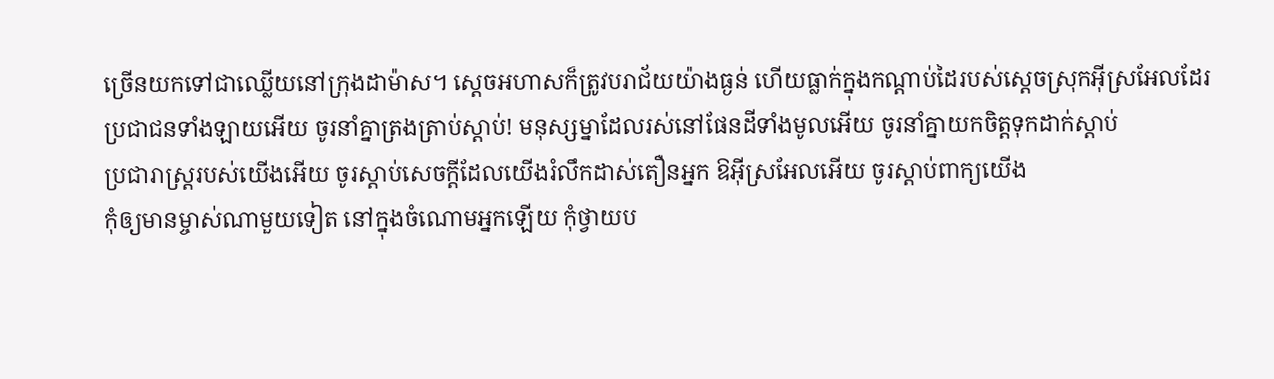ច្រើនយកទៅជាឈ្លើយនៅក្រុងដាម៉ាស។ ស្តេចអហាសក៏ត្រូវបរាជ័យយ៉ាងធ្ងន់ ហើយធ្លាក់ក្នុងកណ្តាប់ដៃរបស់ស្តេចស្រុកអ៊ីស្រអែលដែរ
ប្រជាជនទាំងឡាយអើយ ចូរនាំគ្នាត្រងត្រាប់ស្ដាប់! មនុស្សម្នាដែលរស់នៅផែនដីទាំងមូលអើយ ចូរនាំគ្នាយកចិត្តទុកដាក់ស្ដាប់
ប្រជារាស្ត្ររបស់យើងអើយ ចូរស្ដាប់សេចក្ដីដែលយើងរំលឹកដាស់តឿនអ្នក ឱអ៊ីស្រអែលអើយ ចូរស្ដាប់ពាក្យយើង
កុំឲ្យមានម្ចាស់ណាមួយទៀត នៅក្នុងចំណោមអ្នកឡើយ កុំថ្វាយប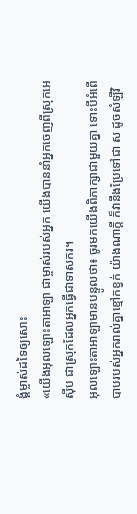ង្គំម្ចាស់ដទៃឲ្យសោះ
«យើងអុលឡោះតាអាឡា ជាម្ចាស់របស់អ្នក យើងបាននាំអ្នកចេញពីស្រុកអេស៊ីប ជាស្រុកដែលអ្នកធ្វើជាទាសករ។
អុលឡោះតាអាឡាមានបន្ទូលថា៖ ចូរមកយើងពិភាក្សាជាមួយគ្នា ទោះបីអំពើបាបរបស់អ្នករាល់គ្នាខ្មៅកខ្វក់ យ៉ាងណាក្ដី ក៏វានឹងប្រែទៅជា ស ដូចសំឡីវិ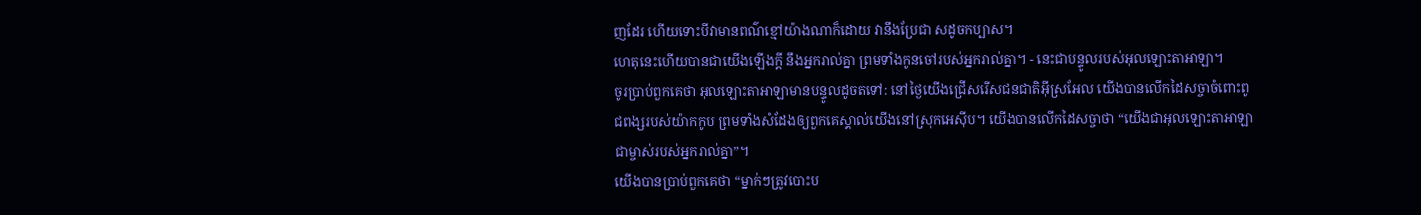ញដែរ ហើយទោះបីវាមានពណ៌ខ្មៅយ៉ាងណាក៏ដោយ វានឹងប្រែជា សដូចកប្បាស។
ហេតុនេះហើយបានជាយើងឡើងក្ដី នឹងអ្នករាល់គ្នា ព្រមទាំងកូនចៅរបស់អ្នករាល់គ្នា។ - នេះជាបន្ទូលរបស់អុលឡោះតាអាឡា។
ចូរប្រាប់ពួកគេថា អុលឡោះតាអាឡាមានបន្ទូលដូចតទៅ: នៅថ្ងៃយើងជ្រើសរើសជនជាតិអ៊ីស្រអែល យើងបានលើកដៃសច្ចាចំពោះពូជពង្សរបស់យ៉ាកកូប ព្រមទាំងសំដែងឲ្យពួកគេស្គាល់យើងនៅស្រុកអេស៊ីប។ យើងបានលើកដៃសច្ចាថា “យើងជាអុលឡោះតាអាឡាជាម្ចាស់របស់អ្នករាល់គ្នា”។
យើងបានប្រាប់ពួកគេថា “ម្នាក់ៗត្រូវបោះប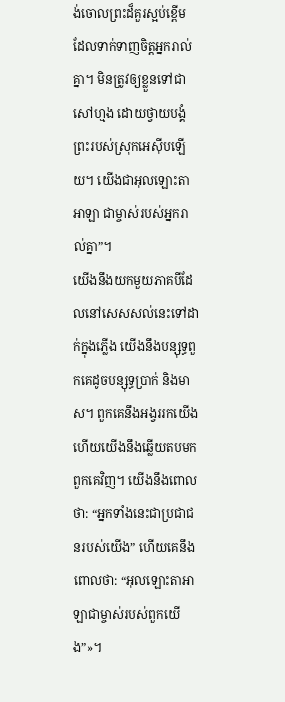ង់ចោលព្រះដ៏គួរស្អប់ខ្ពើម ដែលទាក់ទាញចិត្តអ្នករាល់គ្នា។ មិនត្រូវឲ្យខ្លួនទៅជាសៅហ្មង ដោយថ្វាយបង្គំព្រះរបស់ស្រុកអេស៊ីបឡើយ។ យើងជាអុលឡោះតាអាឡា ជាម្ចាស់របស់អ្នករាល់គ្នា”។
យើងនឹងយកមួយភាគបីដែលនៅសេសសល់នេះទៅដាក់ក្នុងភ្លើង យើងនឹងបន្សុទ្ធពួកគេដូចបន្សុទ្ធប្រាក់ និងមាស។ ពួកគេនឹងអង្វររកយើង ហើយយើងនឹងឆ្លើយតបមកពួកគេវិញ។ យើងនឹងពោលថា: “អ្នកទាំងនេះជាប្រជាជនរបស់យើង” ហើយគេនឹងពោលថា: “អុលឡោះតាអាឡាជាម្ចាស់របស់ពួកយើង”»។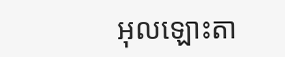អុលឡោះតា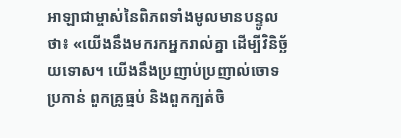អាឡាជាម្ចាស់នៃពិភពទាំងមូលមានបន្ទូលថា៖ «យើងនឹងមករកអ្នករាល់គ្នា ដើម្បីវិនិច្ឆ័យទោស។ យើងនឹងប្រញាប់ប្រញាល់ចោទប្រកាន់ ពួកគ្រូធ្មប់ និងពួកក្បត់ចិ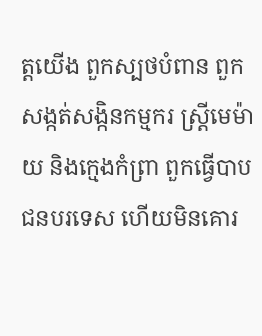ត្តយើង ពួកស្បថបំពាន ពួកសង្កត់សង្កិនកម្មករ ស្ត្រីមេម៉ាយ និងក្មេងកំព្រា ពួកធ្វើបាបជនបរទេស ហើយមិនគោរ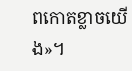ពកោតខ្លាចយើង»។